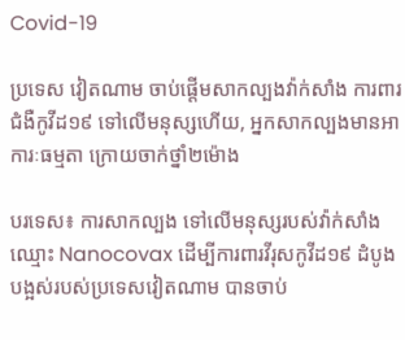Covid-19

ប្រទេស វៀតណាម ចាប់ផ្តើមសាកល្បងវ៉ាក់សាំង ការពារជំងឺកូវីដ១៩ ទៅលើមនុស្សហើយ, អ្នកសាកល្បងមានអាការៈធម្មតា ក្រោយចាក់ថ្នាំ២ម៉ោង

បរទេស៖ ការសាកល្បង ទៅលើមនុស្សរបស់វ៉ាក់សាំង ឈ្មោះ Nanocovax ដើម្បីការពារវីរុសកូវីដ១៩ ដំបូងបង្អស់របស់ប្រទេសវៀតណាម បានចាប់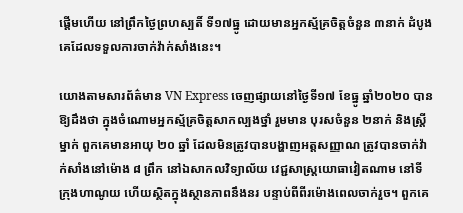ផ្តើមហើយ នៅព្រឹកថ្ងៃព្រហស្បតិ៍ ទី១៧ធ្នូ ដោយមានអ្នកស្ម័គ្រចិត្តចំនួន ៣នាក់ ដំបូងគេដែលទទួលការចាក់វ៉ាក់សាំងនេះ។

យោងតាមសារព័ត៌មាន VN Express ចេញផ្សាយនៅថ្ងៃទី១៧ ខែធ្នូ ឆ្នាំ២០២០ បានឱ្យដឹងថា ក្នុងចំណោមអ្នកស្ម័គ្រចិត្តសាកល្បងថ្នាំ រួមមាន បុរសចំនួន ២នាក់ និងស្ត្រីម្នាក់ ពួកគេមានអាយុ ២០ ឆ្នាំ ដែលមិនត្រូវបានបង្ហាញអត្តសញ្ញាណ ត្រូវបានចាក់វ៉ាក់សាំងនៅម៉ោង ៨ ព្រឹក នៅឯសាកលវិទ្យាល័យ វេជ្ជសាស្ត្រយោធាវៀតណាម នៅទីក្រុងហាណូយ ហើយស្ថិតក្នុងស្ថានភាពនឹងនរ បន្ទាប់ពីពីរម៉ោងពេលចាក់រួច។ ពួកគេ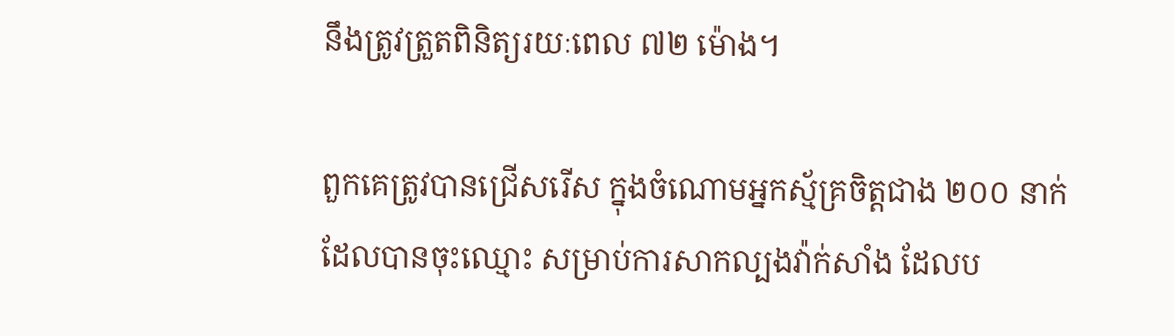នឹងត្រូវត្រួតពិនិត្យរយៈពេល ៧២ ម៉ោង។

ពួកគេត្រូវបានជ្រើសរើស ក្នុងចំណោមអ្នកស្ម័គ្រចិត្តជាង ២០០ នាក់ ដែលបានចុះឈ្មោះ សម្រាប់ការសាកល្បងវ៉ាក់សាំង ដែលប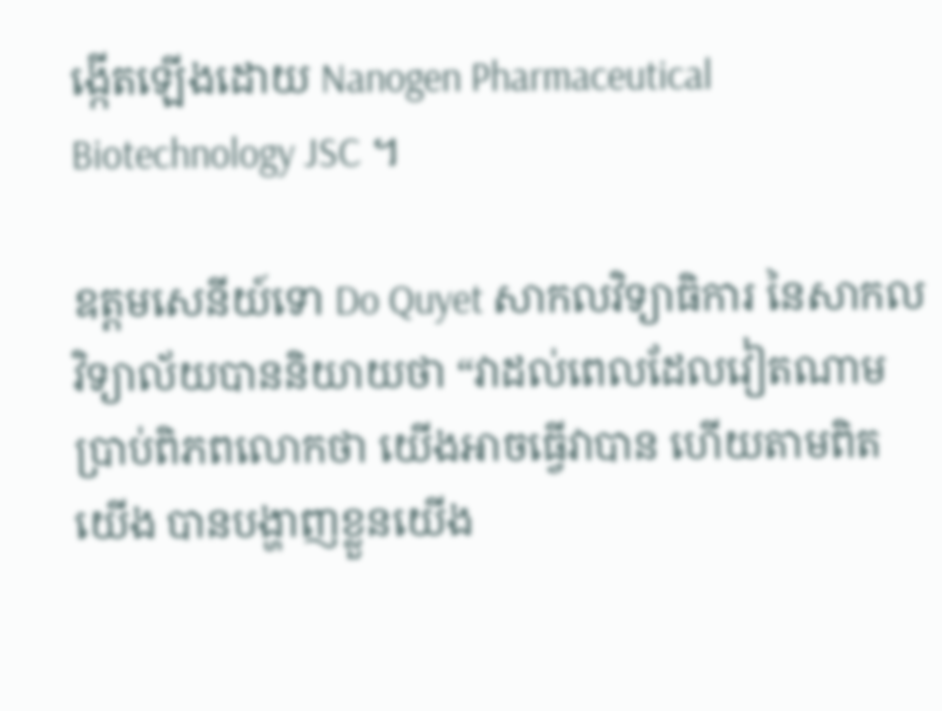ង្កើតឡើងដោយ Nanogen Pharmaceutical Biotechnology JSC ។

ឧត្តមសេនីយ៍ទោ Do Quyet សាកលវិទ្យាធិការ នៃសាកលវិទ្យាល័យបាននិយាយថា “វាដល់ពេលដែលវៀតណាម ប្រាប់ពិភពលោកថា យើងអាចធ្វើវាបាន ហើយតាមពិតយើង បានបង្ហាញខ្លួនយើង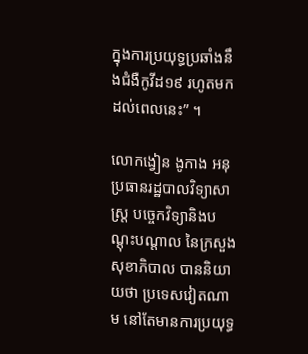ក្នុងការប្រយុទ្ធប្រឆាំងនឹងជំងឺកូវីដ១៩ រហូតមកដល់ពេលនេះ” ។

លោកង្វៀន ងូកាង អនុប្រធានរដ្ឋបាលវិទ្យាសាស្ត្រ បច្ចេកវិទ្យានិងបណ្តុះបណ្តាល នៃក្រសួងសុខាភិបាល បាននិយាយថា ប្រទេសវៀតណាម នៅតែមានការប្រយុទ្ធ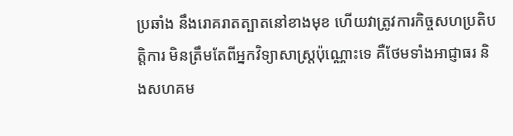ប្រឆាំង នឹងរោគរាតត្បាតនៅខាងមុខ ហើយវាត្រូវការកិច្ចសហប្រតិបត្តិការ មិនត្រឹមតែពីអ្នកវិទ្យាសាស្ត្រប៉ុណ្ណោះទេ គឺថែមទាំងអាជ្ញាធរ និងសហគម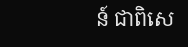ន៍ ជាពិសេ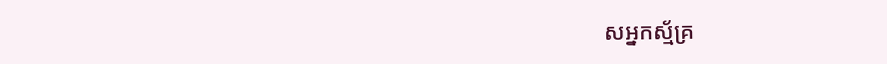សអ្នកស្ម័គ្រ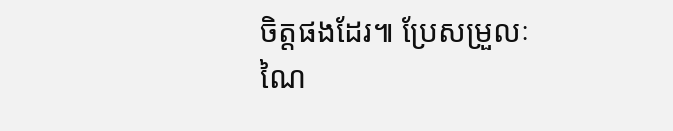ចិត្តផងដែរ៕ ប្រែសម្រួលៈ ណៃ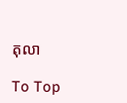តុលា

To Top